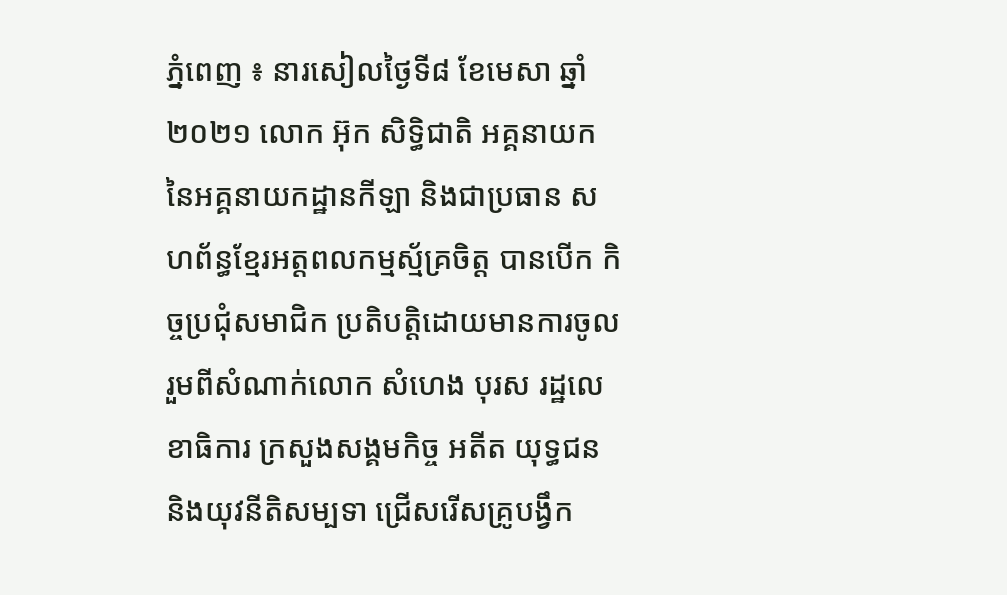ភ្នំពេញ ៖ នារសៀលថ្ងៃទី៨ ខែមេសា ឆ្នាំ២០២១ លោក អ៊ុក សិទ្ធិជាតិ អគ្គនាយក នៃអគ្គនាយកដ្ឋានកីឡា និងជាប្រធាន សហព័ន្ធខ្មែរអត្តពលកម្មស្ម័គ្រចិត្ត បានបើក កិច្ចប្រជុំសមាជិក ប្រតិបតិ្តដោយមានការចូលរួមពីសំណាក់លោក សំហេង បុរស រដ្ឋលេខាធិការ ក្រសួងសង្គមកិច្ច អតីត យុទ្ធជន និងយុវនីតិសម្បទា ជ្រើសរើសគ្រូបង្វឹក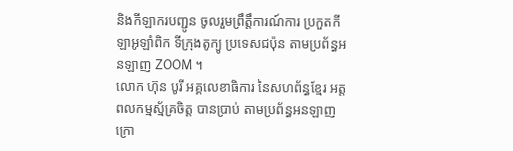និងកីឡាករបញ្ជូន ចូលរួមព្រឹត្តឹការណ៍ការ ប្រកួតកីឡាអូឡាំពិក ទីក្រុងតូក្យូ ប្រទេសជប៉ុន តាមប្រព័ន្ធអនឡាញ ZOOM ។
លោក ហ៊ុន បូរី អគ្គលេខាធិការ នៃសហព័ន្ធខ្មែរ អត្តពលកម្មស្ម័គ្រចិត្ត បានប្រាប់ តាមប្រព័ន្ធអនឡាញ ក្រោ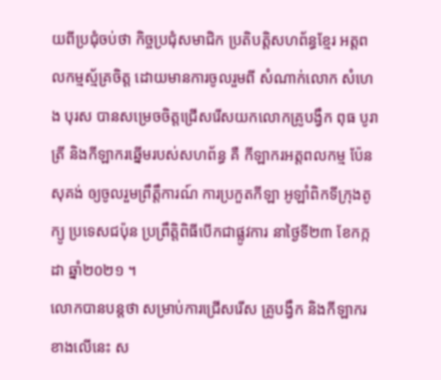យពីប្រជុំចប់ថា កិច្ចប្រជុំសមាជិក ប្រតិបតិ្តសហព័ន្ធខ្មែរ អត្តពលកម្មស្ម័គ្រចិត្ត ដោយមានការចូលរួមពី សំណាក់លោក សំហេង បុរស បានសម្រេចចិត្តជ្រើសរើសយកលោកគ្រូបង្វឹក ពុធ បូរាត្រី និងកីឡាករឆ្នើមរបស់សហព័ន្ធ គឺ កីឡាករអត្តពលកម្ម ប៉ែន សុគង់ ឲ្យចូលរួមព្រឹត្តឹការណ៍ ការប្រកួតកីឡា អូឡាំពិកទីក្រុងតូក្យូ ប្រទេសជប៉ុន ប្រព្រឹត្តិពិធីបើកជាផ្លូវការ នាថ្ងៃទី២៣ ខែកក្កដា ឆ្នាំ២០២១ ។
លោកបានបន្តថា សម្រាប់ការជ្រើសរើស គ្រូបង្វឹក និងកីឡាករខាងលើនេះ ស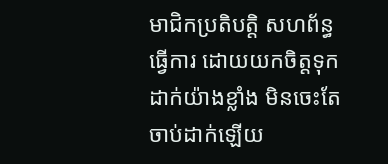មាជិកប្រតិបតិ្ត សហព័ន្ធធ្វើការ ដោយយកចិត្តទុកដាក់យ៉ាងខ្លាំង មិនចេះតែចាប់ដាក់ឡើយ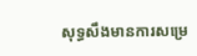សុទ្ធសឹងមានការសម្រេ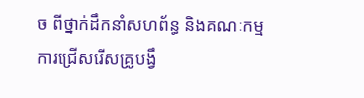ច ពីថ្នាក់ដឹកនាំសហព័ន្ធ និងគណៈកម្មការជ្រើសរើសគ្រូបង្វឹ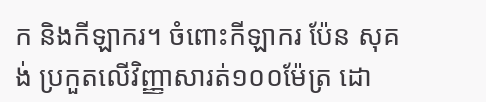ក និងកីឡាករ។ ចំពោះកីឡាករ ប៉ែន សុគង់ ប្រកួតលើវិញ្ញាសារត់១០០ម៉ែត្រ ដោ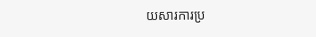យសារការប្រ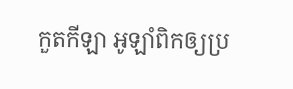កួតកីឡា អូឡាំពិកឲ្យប្រ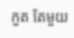កួត តែមួយ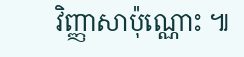វិញ្ញាសាប៉ុណ្ណោះ ៕